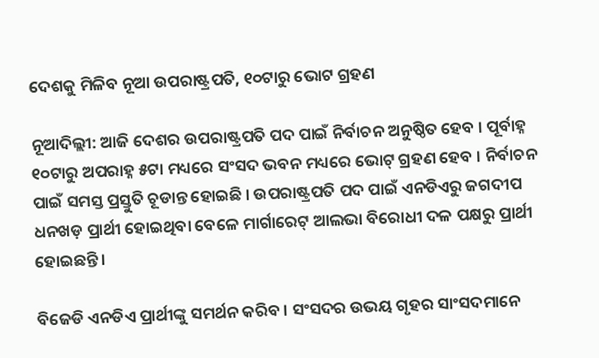ଦେଶକୁ ମିଳିବ ନୂଆ ଉପରାଷ୍ଟ୍ରପତି, ୧୦ଟାରୁ ଭୋଟ ଗ୍ରହଣ

ନୂଆଦିଲ୍ଲୀ: ଆଜି ଦେଶର ଉପରାଷ୍ଟ୍ରପତି ପଦ ପାଇଁ ନିର୍ବାଚନ ଅନୁଷ୍ଠିତ ହେବ । ପୂର୍ବାହ୍ନ ୧୦ଟାରୁ ଅପରାହ୍ନ ୫ଟା ମଧ୍ୟରେ ସଂସଦ ଭବନ ମଧ୍ୟରେ ଭୋଟ୍ ଗ୍ରହଣ ହେବ । ନିର୍ବାଚନ ପାଇଁ ସମସ୍ତ ପ୍ରସ୍ତୁତି ଚୂଡାନ୍ତ ହୋଇଛି । ଉପରାଷ୍ଟ୍ରପତି ପଦ ପାଇଁ ଏନଡିଏରୁ ଜଗଦୀପ ଧନଖଡ଼ ପ୍ରାର୍ଥୀ ହୋଇଥିବା ବେଳେ ମାର୍ଗାରେଟ୍ ଆଲଭା ବିରୋଧୀ ଦଳ ପକ୍ଷରୁ ପ୍ରାର୍ଥୀ ହୋଇଛନ୍ତି ।

ବିଜେଡି ଏନଡିଏ ପ୍ରାର୍ଥୀଙ୍କୁ ସମର୍ଥନ କରିବ । ସଂସଦର ଉଭୟ ଗୃହର ସାଂସଦମାନେ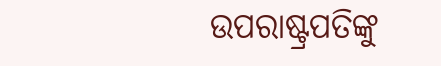ଉପରାଷ୍ଟ୍ରପତିଙ୍କୁ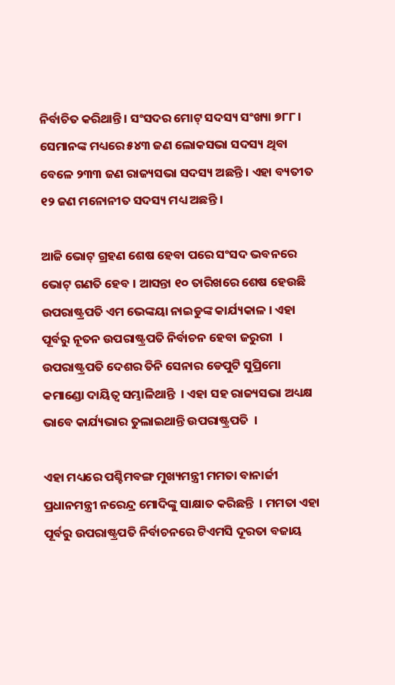ନିର୍ବାଚିତ କରିଥାନ୍ତି । ସଂସଦର ମୋଟ୍ ସଦସ୍ୟ ସଂଖ୍ୟା ୭୮୮ । ସେମାନଙ୍କ ମଧ୍ୟରେ ୫୪୩ ଜଣ ଲୋକସଭା ସଦସ୍ୟ ଥିବା ବେଳେ ୨୩୩ ଜଣ ରାଜ୍ୟସଭା ସଦସ୍ୟ ଅଛନ୍ତି । ଏହା ବ୍ୟତୀତ ୧୨ ଜଣ ମନୋନୀତ ସଦସ୍ୟ ମଧ୍ୟ ଅଛନ୍ତି ।

ଆଜି ଭୋଟ୍ ଗ୍ରହଣ ଶେଷ ହେବା ପରେ ସଂସଦ ଭବନରେ ଭୋଟ୍ ଗଣତି ହେବ । ଆସନ୍ତା ୧୦ ତାରିଖରେ ଶେଷ ହେଉଛି ଉପରାଷ୍ଟ୍ରପତି ଏମ ଭେଙ୍କୟା ନାଇଡୁଙ୍କ କାର୍ଯ୍ୟକାଳ । ଏହା ପୂର୍ବରୁ ନୂତନ ଉପରାଷ୍ଟ୍ରପତି ନିର୍ବାଚନ ହେବା ଜରୁରୀ  । ଉପରାଷ୍ଟ୍ରପତି ଦେଶର ତିନି ସେନାର ଡେପୁଟି ସୁପ୍ରିମୋ କମାଣ୍ଡୋ ଦାୟିତ୍ବ ସମ୍ଭାଳିଥାନ୍ତି  । ଏହା ସହ ରାଜ୍ୟସଭା ଅଧ୍ୟକ୍ଷ ଭାବେ କାର୍ଯ୍ୟଭାର ତୁଲାଇଥାନ୍ତି ଉପରାଷ୍ଟ୍ରପତି  ।

ଏହା ମଧ୍ୟରେ ପଶ୍ଚିମବଙ୍ଗ ମୁଖ୍ୟମନ୍ତ୍ରୀ ମମତା ବାନାର୍ଜୀ ପ୍ରଧାନମନ୍ତ୍ରୀ ନରେନ୍ଦ୍ର ମୋଦିଙ୍କୁ ସାକ୍ଷାତ କରିଛନ୍ତି  । ମମତା ଏହା ପୂର୍ବରୁ ଉପରାଷ୍ଟ୍ରପତି ନିର୍ବାଚନରେ ଟିଏମସି ଦୂରତା ବଜାୟ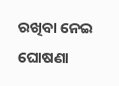ରଖିବା ନେଇ ଘୋଷଣା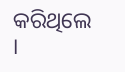କରିଥିଲେ  ।